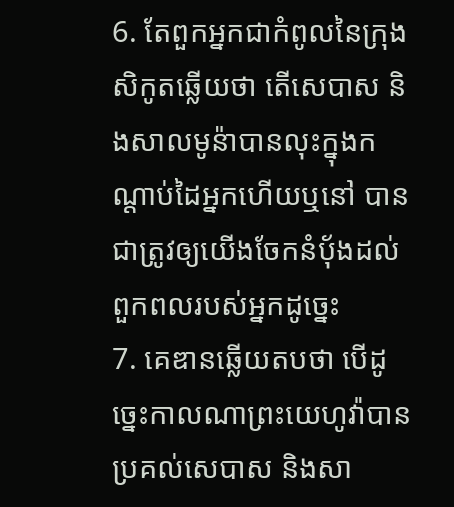6. តែពួកអ្នកជាកំពូលនៃក្រុងសិកូតឆ្លើយថា តើសេបាស និងសាលមូន៉ាបានលុះក្នុងកណ្តាប់ដៃអ្នកហើយឬនៅ បានជាត្រូវឲ្យយើងចែកនំបុ័ងដល់ពួកពលរបស់អ្នកដូច្នេះ
7. គេឌានឆ្លើយតបថា បើដូច្នេះកាលណាព្រះយេហូវ៉ាបានប្រគល់សេបាស និងសា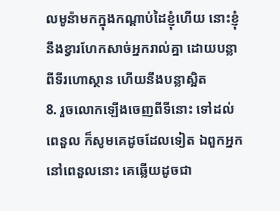លមូន៉ាមកក្នុងកណ្តាប់ដៃខ្ញុំហើយ នោះខ្ញុំនឹងខ្វារហែកសាច់អ្នករាល់គ្នា ដោយបន្លាពីទីរហោស្ថាន ហើយនឹងបន្លាស្អិត
8. រួចលោកឡើងចេញពីទីនោះ ទៅដល់ពេនួល ក៏សូមគេដូចដែលទៀត ឯពួកអ្នកនៅពេនួលនោះ គេឆ្លើយដូចជា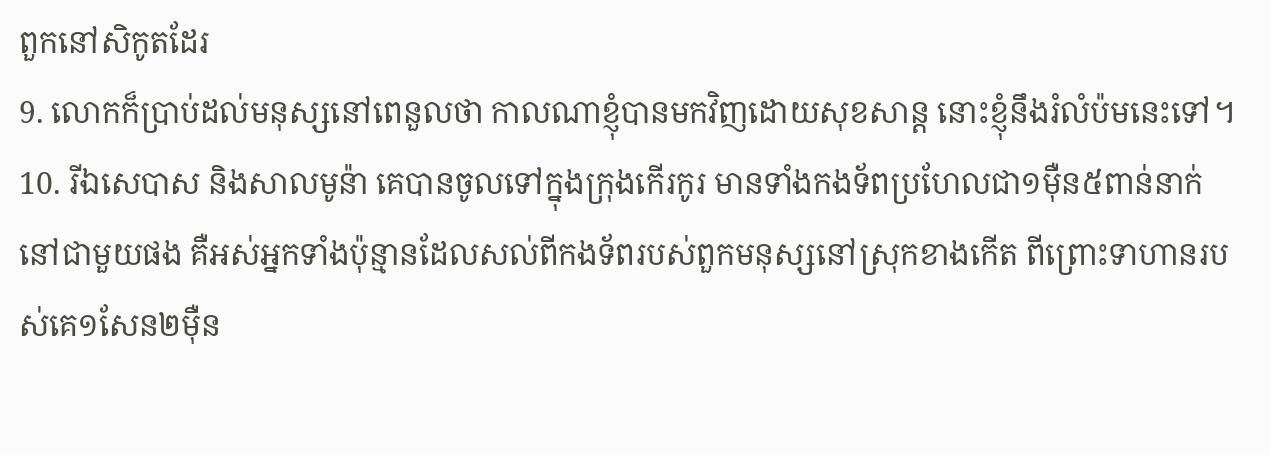ពួកនៅសិកូតដែរ
9. លោកក៏ប្រាប់ដល់មនុស្សនៅពេនួលថា កាលណាខ្ញុំបានមកវិញដោយសុខសាន្ត នោះខ្ញុំនឹងរំលំប៉មនេះទៅ។
10. រីឯសេបាស និងសាលមូន៉ា គេបានចូលទៅក្នុងក្រុងកើរកូរ មានទាំងកងទ័ពប្រហែលជា១ម៉ឺន៥ពាន់នាក់នៅជាមួយផង គឺអស់អ្នកទាំងប៉ុន្មានដែលសល់ពីកងទ័ពរបស់ពួកមនុស្សនៅស្រុកខាងកើត ពីព្រោះទាហានរបស់គេ១សែន២ម៉ឺន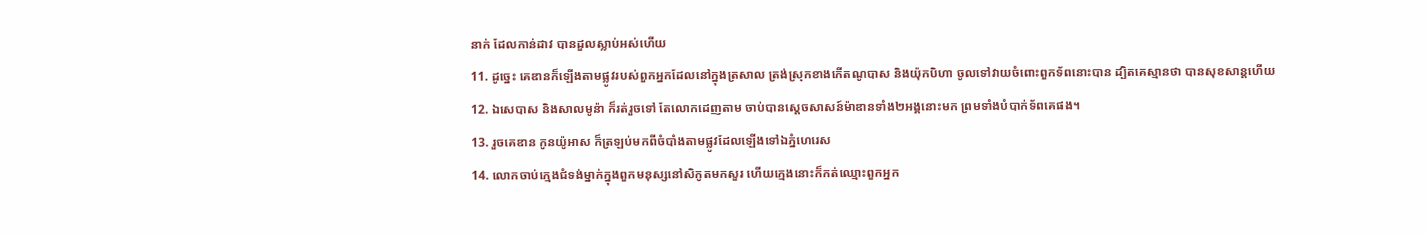នាក់ ដែលកាន់ដាវ បានដួលស្លាប់អស់ហើយ
11. ដូច្នេះ គេឌានក៏ឡើងតាមផ្លូវរបស់ពួកអ្នកដែលនៅក្នុងត្រសាល ត្រង់ស្រុកខាងកើតណូបាស និងយ៉ុកបិហា ចូលទៅវាយចំពោះពួកទ័ពនោះបាន ដ្បិតគេស្មានថា បានសុខសាន្តហើយ
12. ឯសេបាស និងសាលមូន៉ា ក៏រត់រួចទៅ តែលោកដេញតាម ចាប់បានស្តេចសាសន៍ម៉ាឌានទាំង២អង្គនោះមក ព្រមទាំងបំបាក់ទ័ពគេផង។
13. រួចគេឌាន កូនយ៉ូអាស ក៏ត្រឡប់មកពីចំបាំងតាមផ្លូវដែលឡើងទៅឯភ្នំហេរេស
14. លោកចាប់ក្មេងជំទង់ម្នាក់ក្នុងពួកមនុស្សនៅសិកូតមកសួរ ហើយក្មេងនោះក៏កត់ឈ្មោះពួកអ្នក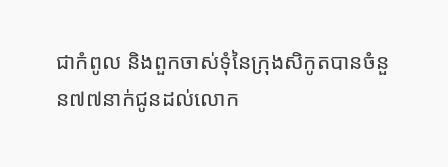ជាកំពូល និងពួកចាស់ទុំនៃក្រុងសិកូតបានចំនួន៧៧នាក់ជូនដល់លោក